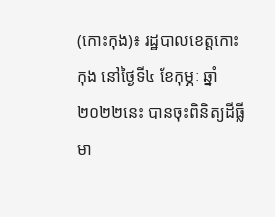(កោះកុង)៖ រដ្ឋបាលខេត្តកោះកុង នៅថ្ងៃទី៤ ខែកុម្ភៈ ឆ្នាំ២០២២នេះ បានចុះពិនិត្យដីធ្លីមា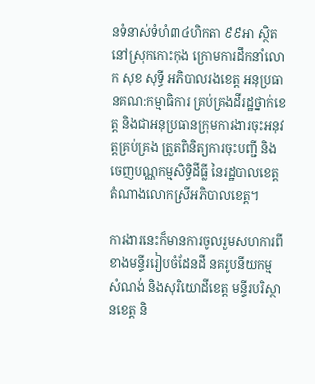នទំនាស់ទំហំ៣៤ហិកតា ៩៩អា ស្ថិតនៅស្រុកកោះកុង ក្រោមការដឹកនាំលោក សុខ សុទ្ធី អភិបាលរងខេត្ត អនុប្រធានគណ:កម្មាធិការ គ្រប់គ្រងដីរដ្ឋថ្នាក់ខេត្ត និងជាអនុប្រធានក្រុមការងារចុះអនុវត្តគ្រប់គ្រង ត្រួតពិនិត្យការចុះបញ្ជី និងចេញបណ្ណកម្មសិទ្ធិដីធ្លី នៃរដ្ឋបាលខេត្ត តំណាងលោកស្រីអភិបាលខេត្ត។

ការងារនេះក៏មានការចូលរួមសហការពីខាងមន្ទីររៀបចំដែនដី នគរូបនីយកម្ម សំណង់ និងសុរិយោដីខេត្ត មន្ទីរបរិស្ថានខេត្ត និ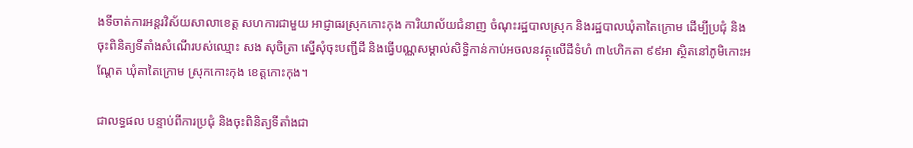ងទីចាត់ការអន្តរវិស័យសាលាខេត្ត សហការជាមួយ អាជ្ញាធរស្រុកកោះកុង ការិយាល័យជំនាញ ចំណុះរដ្ឋបាលស្រុក និងរដ្ឋបាលឃុំតាតៃក្រោម ដើម្បីប្រជុំ និងចុះពិនិត្យទីតាំងសំណើរបស់ឈ្មោះ សង សុចិត្រា ស្នើសុំចុះបញ្ជីដី និងធ្វើបណ្ណសម្គាល់សិទ្ធិកាន់កាប់អចលនវត្ថុលើដីទំហំ ៣៤ហិកតា ៩៩អា ស្ថិតនៅភូមិកោះអណ្តែត ឃុំតាតៃក្រោម ស្រុកកោះកុង ខេត្តកោះកុង។

ជាលទ្ធផល បន្ទាប់ពីការប្រជុំ និងចុះពិនិត្យទីតាំងជា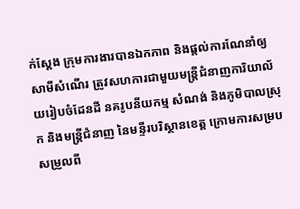ក់ស្តែង ក្រុមការងារបានឯកភាព និងផ្តល់ការណែនាំឲ្យសាមីសំណើរ ត្រូវសហការជាមួយមន្រ្តីជំនាញការិយាល័យរៀបចំដែនដី នគរូបនីយកម្ម សំណង់ និងភូមិបាលស្រុក និងមន្រ្តីជំនាញ នៃមន្ទីរបរិស្ថានខេត្ត ក្រោមការសម្របសម្រួលពី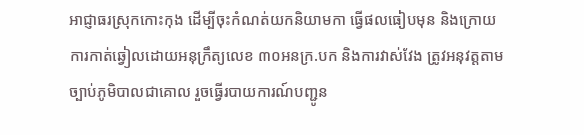អាជ្ញាធរស្រុកកោះកុង ដើម្បីចុះកំណត់យកនិយាមកា ធ្វើផលធៀបមុន និងក្រោយការកាត់ឆ្វៀលដោយអនុក្រឹត្យលេខ ៣០អនក្រ.បក និងការវាស់វែង ត្រូវអនុវត្តតាមច្បាប់ភូមិបាលជាគោល រួចធ្វើរបាយការណ៍បញ្ជូន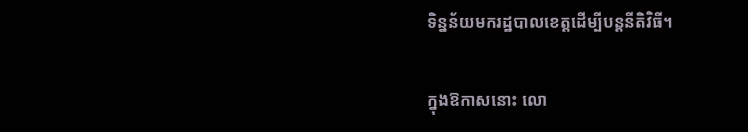ទិន្នន័យមករដ្ឋបាលខេត្តដើម្បីបន្តនីតិវិធី។

ក្នុងឱកាសនោះ លោ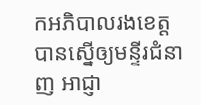កអភិបាលរងខេត្ត បានស្នើឲ្យមន្ទីរជំនាញ អាជ្ញា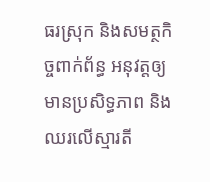ធរស្រុក និងសមត្ថកិច្ចពាក់ព័ន្ធ អនុវត្តឲ្យមានប្រសិទ្ធភាព និងឈរលើស្មារតី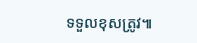ទទួលខុសត្រូវ៕